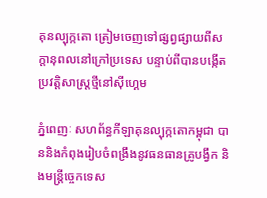គុនល្បុក្កតោ ត្រៀមចេញទៅផ្សព្វផ្សាយពីសក្តានុពលនៅក្រៅប្រទេស បន្ទាប់ពីបានបង្កើតប្រវត្តិសាស្រ្តថ្មីនៅស៊ីហ្គេម

ភ្នំពេញៈ សហព័ន្ធកីឡាគុនល្បុក្កតោកម្ពុជា បាននិងកំពុងរៀបចំពង្រឹងនូវធនធានគ្រូបង្វឹក និងមន្រ្តីច្ចេកទេស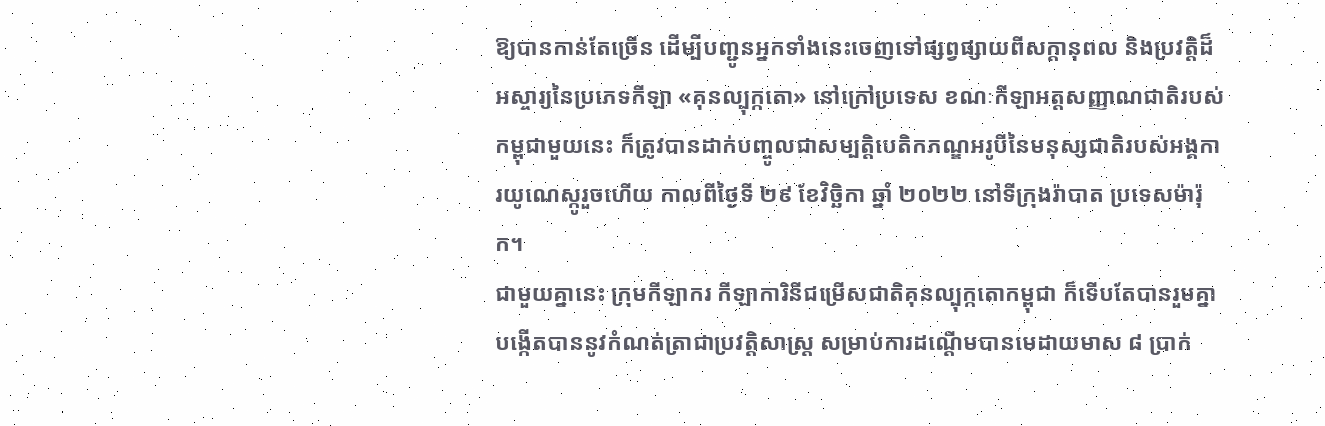ឱ្យបានកាន់តែច្រើន ដើម្បីបញ្ជូនអ្នកទាំងនេះចេញទៅផ្សព្វផ្សាយពីសក្តានុពល និងប្រវត្តិដ៏អស្ចារ្យនៃប្រភេទកីឡា «គុនល្បុក្កតោ» នៅក្រៅប្រទេស ខណៈកីឡាអត្តសញ្ញាណជាតិរបស់កម្ពុជាមួយនេះ ក៏ត្រូវបានដាក់បញ្ចូលជាសម្បត្តិបេតិកភណ្ឌអរូបីនៃមនុស្សជាតិរបស់អង្គការយូណេស្កូរួចហើយ កាលពីថ្ងៃទី ២៩ ខែវិច្ឆិកា ឆ្នាំ ២០២២ នៅទីក្រុងរ៉ាបាត ប្រទេសម៉ារ៉ុក។
ជាមួយគ្នានេះ ក្រុមកីឡាករ កីឡាការិនីជម្រើសជាតិគុនល្បុក្កតោកម្ពុជា ក៏ទើបតែបានរួមគ្នាបង្កើតបាននូវកំណត់ត្រាជាប្រវត្តិសាស្រ្ត សម្រាប់ការដណ្តើមបានមេដាយមាស ៨ ប្រាក់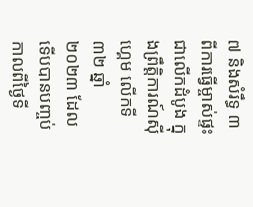៧ និងសំរឹទ្ធ ៣ ពីការធ្វើម្ចាស់ផ្ទះ ជាលើកដំបូង ក្នុងព្រឹត្តិការណ៍ស៊ីហ្គេម លើកទី៣២ ឆ្នាំ ២០២៣ ដែលទើបបានបញ្ចប់ កាលពីថ្ងៃទី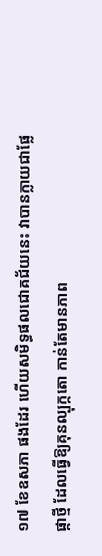១៧ ខែឧសភា ផងដែរ ហើយសមិទ្ធផលជោគជ័យនេះ វាបានក្លាយជាផ្លែផ្កាថ្មី ដែលធ្វើឱ្យគុនល្បុក្កតោ កាន់តែមានភាព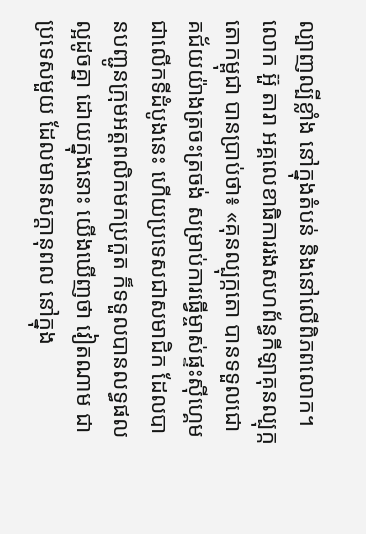ល្បាញល្បីខ្លាំង នៅក្នុងតំបន់ និងនៅលើពិភពលោក។
លោក អ៊ួ តារា អគ្គលេខាធិការរងសហព័ន្ធកីឡាគុនល្បុក្កតោកម្ពុជា បានប្រាប់ថា៖ «គុនល្បុក្កតោ បានទទួលជោគជ័យយ៉ាងត្រចះត្រចង់ សម្រាប់ការធ្វើម្ចាស់ផ្ទះស៊ីហ្គេម ជាលើកទីដំបូងនេះ ហើយប្រទេសជាសមាជិក ដែលបានបញ្ជូនក្រុមអត្តពលិកមកប្រកួត ក៏ទទួលបានលទ្ធផលល្អដូចគ្នា ដោយក្នុងនោះ យើងឃើញថា វៀតណាម ជាប្រទេសមួយ ដែលមានសក្តានុពល នៅក្នុង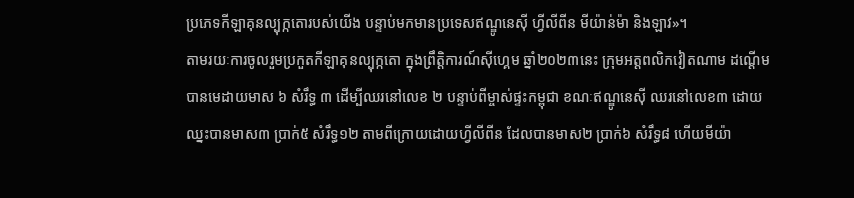ប្រភេទកីឡាគុនល្បុក្កតោរបស់យើង បន្ទាប់មកមានប្រទេសឥណ្ឌូនេស៊ី ហ្វីលីពីន មីយ៉ាន់ម៉ា និងឡាវ»។
តាមរយៈការចូលរួមប្រកួតកីឡាគុនល្បុក្កតោ ក្នុងព្រឹត្តិការណ៍ស៊ីហ្គេម ឆ្នាំ២០២៣នេះ ក្រុមអត្តពលិកវៀតណាម ដណ្តើមបានមេដាយមាស ៦ សំរឹទ្ធ ៣ ដើម្បីឈរនៅលេខ ២ បន្ទាប់ពីម្ចាស់ផ្ទះកម្ពុជា ខណៈឥណ្ឌូនេស៊ី ឈរនៅលេខ៣ ដោយឈ្នះបានមាស៣ ប្រាក់៥ សំរឹទ្ធ១២ តាមពីក្រោយដោយហ្វីលីពីន ដែលបានមាស២ ប្រាក់៦ សំរឹទ្ធ៨ ហើយមីយ៉ា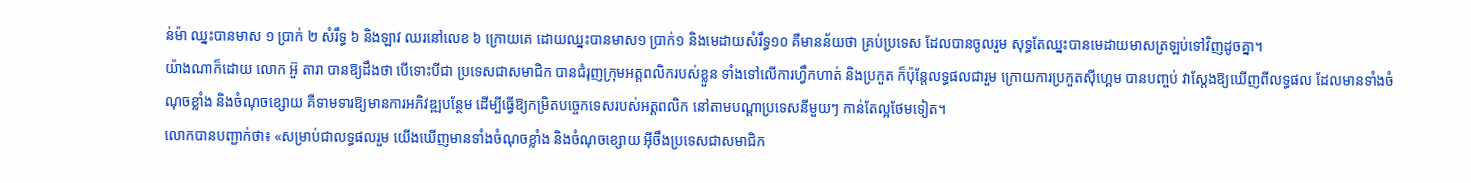ន់ម៉ា ឈ្នះបានមាស ១ ប្រាក់ ២ សំរឹទ្ធ ៦ និងឡាវ ឈរនៅលេខ ៦ ក្រោយគេ ដោយឈ្នះបានមាស១ ប្រាក់១ និងមេដាយសំរឹទ្ធ១០ គឺមានន័យថា គ្រប់ប្រទេស ដែលបានចូលរួម សុទ្ធតែឈ្នះបានមេដាយមាសត្រឡប់ទៅវិញដូចគ្នា។
យ៉ាងណាក៏ដោយ លោក អ៊ួ តារា បានឱ្យដឹងថា បើទោះបីជា ប្រទេសជាសមាជិក បានជំរុញក្រុមអត្តពលិករបស់ខ្លួន ទាំងទៅលើការហ្វឹកហាត់ និងប្រកួត ក៏ប៉ុន្តែលទ្ធផលជារួម ក្រោយការប្រកួតស៊ីហ្គេម បានបញ្ចប់ វាស្តែងឱ្យឃើញពីលទ្ធផល ដែលមានទាំងចំណុចខ្លាំង និងចំណុចខ្សោយ គឺទាមទារឱ្យមានការអភិវឌ្ឍបន្ថែម ដើម្បីធ្វើឱ្យកម្រិតបច្ចេកទេសរបស់អត្តពលិក នៅតាមបណ្តាប្រទេសនីមួយៗ កាន់តែល្អថែមទៀត។
លោកបានបញ្ជាក់ថា៖ «សម្រាប់ជាលទ្ធផលរួម យើងឃើញមានទាំងចំណុចខ្លាំង និងចំណុចខ្សោយ អ៊ីចឹងប្រទេសជាសមាជិក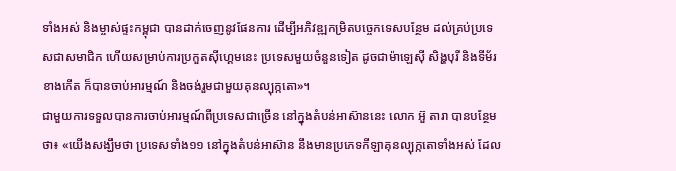ទាំងអស់ និងម្ចាស់ផ្ទះកម្ពុជា បានដាក់ចេញនូវផែនការ ដើម្បីអភិវឌ្ឍកម្រិតបច្ចេកទេសបន្ថែម ដល់គ្រប់ប្រទេសជាសមាជិក ហើយសម្រាប់ការប្រកួតស៊ីហ្គេមនេះ ប្រទេសមួយចំនួនទៀត ដូចជាម៉ាឡេស៊ី សិង្ហបុរី និងទីម័រខាងកើត ក៏បានចាប់អារម្មណ៍ និងចង់រួមជាមួយគុនល្បុក្កតោ»។
ជាមួយការទទួលបានការចាប់អារម្មណ៍ពីប្រទេសជាច្រើន នៅក្នុងតំបន់អាស៊ាននេះ លោក អ៊ួ តារា បានបន្ថែមថា៖ «យើងសង្ឃឹមថា ប្រទេសទាំង១១ នៅក្នុងតំបន់អាស៊ាន នឹងមានប្រភេទកីឡាគុនល្បុក្កតោទាំងអស់ ដែល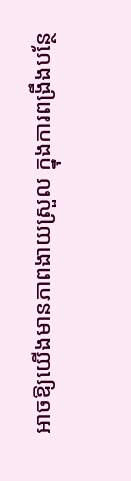អាចឱ្យយើងមានភាពងាយស្រួល ក្នុងការពង្រឹងបន្ថែ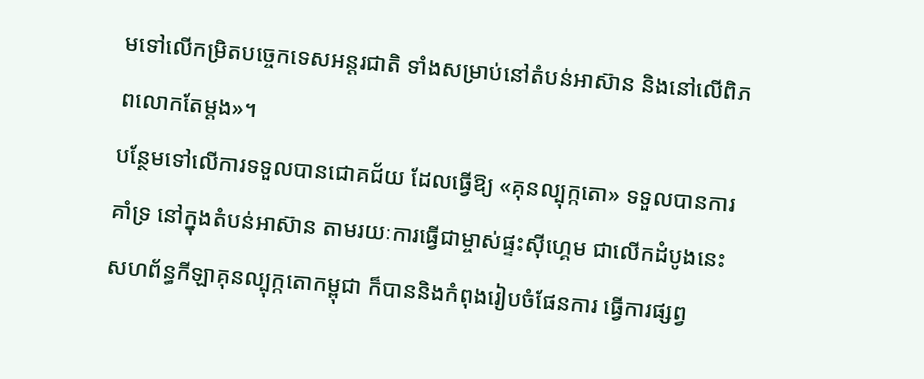មទៅលើកម្រិតបច្ចេកទេសអន្តរជាតិ ទាំងសម្រាប់នៅតំបន់អាស៊ាន និងនៅលើពិភពលោកតែម្តង»។
បន្ថែមទៅលើការទទួលបានជោគជ័យ ដែលធ្វើឱ្យ «គុនល្បុក្កតោ» ទទួលបានការគាំទ្រ នៅក្នុងតំបន់អាស៊ាន តាមរយៈការធ្វើជាម្ចាស់ផ្ទះស៊ីហ្គេម ជាលើកដំបូងនេះ សហព័ន្ធកីឡាគុនល្បុក្កតោកម្ពុជា ក៏បាននិងកំពុងរៀបចំផែនការ ធ្វើការផ្សព្វ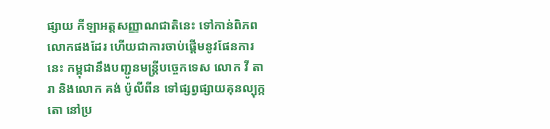ផ្សាយ កីឡាអត្តសញ្ញាណជាតិនេះ ទៅកាន់ពិភពលោកផងដែរ ហើយជាការចាប់ផ្តើមនូវផែនការនេះ កម្ពុជានឹងបញ្ជូនមន្រ្តីបច្ចេកទេស លោក វី តារា និងលោក គង់ ប៉ូលីពីន ទៅផ្សព្វផ្សាយគុនល្បុក្កតោ នៅប្រ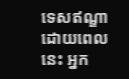ទេសឥណ្ឌា ដោយពេលនេះ អ្នក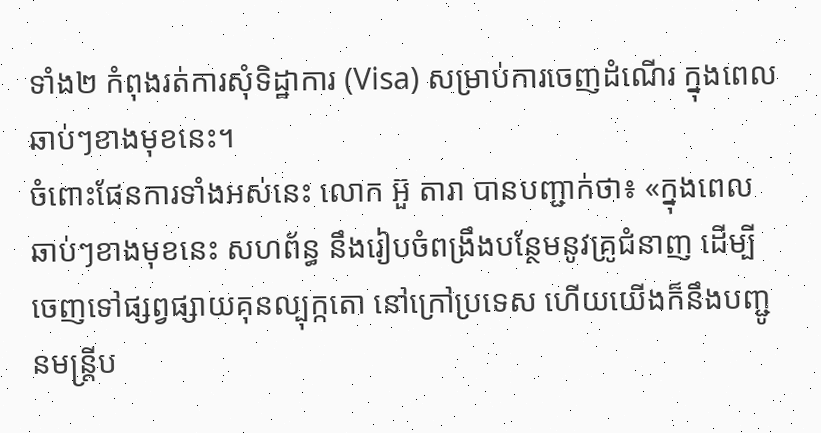ទាំង២ កំពុងរត់ការសុំទិដ្ឋាការ (Visa) សម្រាប់ការចេញដំណើរ ក្នុងពេលឆាប់ៗខាងមុខនេះ។
ចំពោះផែនការទាំងអស់នេះ លោក អ៊ួ តារា បានបញ្ជាក់ថា៖ «ក្នុងពេលឆាប់ៗខាងមុខនេះ សហព័ន្ធ នឹងរៀបចំពង្រឹងបន្ថែមនូវគ្រូជំនាញ ដើម្បីចេញទៅផ្សព្វផ្សាយគុនល្បុក្កតោ នៅក្រៅប្រទេស ហើយយើងក៏នឹងបញ្ជូនមន្រ្តីប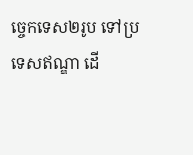ច្ចេកទេស២រូប ទៅប្រទេសឥណ្ឌា ដើ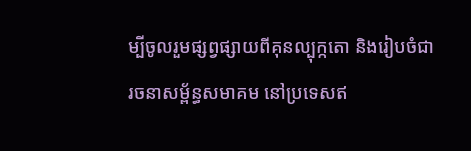ម្បីចូលរួមផ្សព្វផ្សាយពីគុនល្បុក្កតោ និងរៀបចំជារចនាសម្ព័ន្ធសមាគម នៅប្រទេសឥ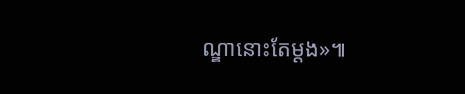ណ្ឌានោះតែម្តង»៕